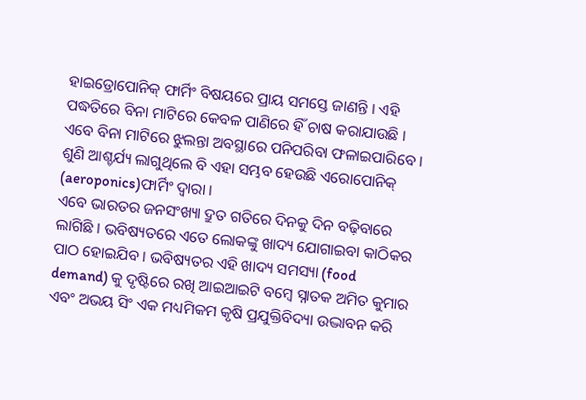ହାଇଡ୍ରୋପୋନିକ୍ ଫାର୍ମିଂ ବିଷୟରେ ପ୍ରାୟ ସମସ୍ତେ ଜାଣନ୍ତି । ଏହି ପଦ୍ଧତିରେ ବିନା ମାଟିରେ କେବଳ ପାଣିରେ ହିଁ ଚାଷ କରାଯାଉଛି । ଏବେ ବିନା ମାଟିରେ ଝୁଲନ୍ତା ଅବସ୍ଥାରେ ପନିପରିବା ଫଳାଇପାରିବେ । ଶୁଣି ଆଶ୍ଚର୍ଯ୍ୟ ଲାଗୁଥିଲେ ବି ଏହା ସମ୍ଭବ ହେଉଛି ଏରୋପୋନିକ୍ (aeroponics)ଫାର୍ମିଂ ଦ୍ୱାରା ।
ଏବେ ଭାରତର ଜନସଂଖ୍ୟା ଦ୍ରୁତ ଗତିରେ ଦିନକୁ ଦିନ ବଢ଼ିବାରେ ଲାଗିଛି । ଭବିଷ୍ୟତରେ ଏତେ ଲୋକଙ୍କୁ ଖାଦ୍ୟ ଯୋଗାଇବା କାଠିକର ପାଠ ହୋଇଯିବ । ଭବିଷ୍ୟତର ଏହି ଖାଦ୍ୟ ସମସ୍ୟା (food demand) କୁ ଦୃଷ୍ଟିରେ ରଖି ଆଇଆଇଟି ବମ୍ବେ ସ୍ନାତକ ଅମିତ କୁମାର ଏବଂ ଅଭୟ ସିଂ ଏକ ମଧ୍ୟମିକମ କୃଷି ପ୍ରଯୁକ୍ତିବିଦ୍ୟା ଉଦ୍ଭାବନ କରି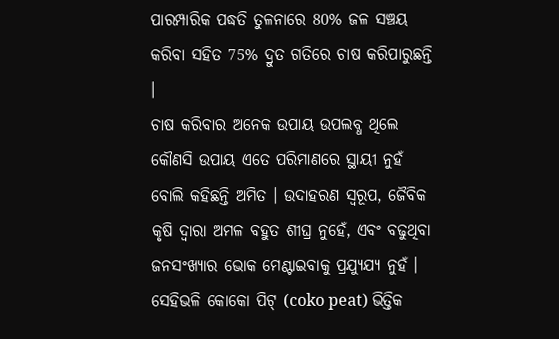ପାରମ୍ପାରିକ ପଦ୍ଧତି ତୁଳନାରେ 80% ଜଳ ସଞ୍ଚୟ କରିବା ସହିତ 75% ଦ୍ରୁତ ଗତିରେ ଚାଷ କରିପାରୁଛନ୍ତି ।
ଚାଷ କରିବାର ଅନେକ ଉପାୟ ଉପଲବ୍ଧ ଥିଲେ କୌଣସି ଉପାୟ ଏତେ ପରିମାଣରେ ସ୍ଥାୟୀ ନୁହଁ ବୋଲି କହିଛନ୍ତି ଅମିତ । ଉଦାହରଣ ସ୍ୱରୂପ, ଜୈବିକ କୃଷି ଦ୍ୱାରା ଅମଳ ବହୁତ ଶୀଘ୍ର ନୁହେଁ, ଏବଂ ବଢୁଥିବା ଜନସଂଖ୍ୟାର ଭୋକ ମେଣ୍ଟାଇବାକୁ ପ୍ରଯ୍ୟୁଯ୍ୟ ନୁହଁ । ସେହିଭଳି କୋକୋ ପିଟ୍ (coko peat) ଭିତ୍ତିକ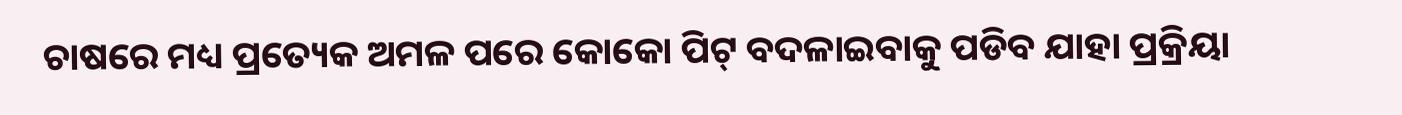ଚାଷରେ ମଧ୍ୟ ପ୍ରତ୍ୟେକ ଅମଳ ପରେ କୋକୋ ପିଟ୍ ବଦଳାଇବାକୁ ପଡିବ ଯାହା ପ୍ରକ୍ରିୟା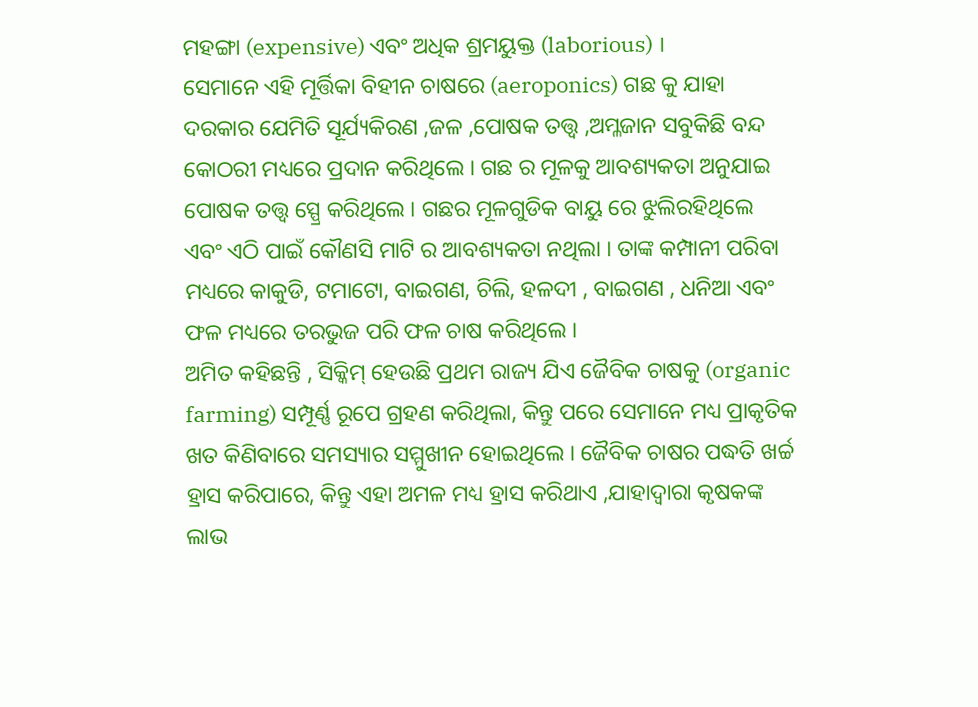ମହଙ୍ଗା (expensive) ଏବଂ ଅଧିକ ଶ୍ରମୟୁକ୍ତ (laborious) ।
ସେମାନେ ଏହି ମୂର୍ତ୍ତିକା ବିହୀନ ଚାଷରେ (aeroponics) ଗଛ କୁ ଯାହା ଦରକାର ଯେମିତି ସୂର୍ଯ୍ୟକିରଣ ,ଜଳ ,ପୋଷକ ତତ୍ତ୍ୱ ,ଅମ୍ଳଜାନ ସବୁକିଛି ବନ୍ଦ କୋଠରୀ ମଧ୍ୟରେ ପ୍ରଦାନ କରିଥିଲେ । ଗଛ ର ମୂଳକୁ ଆବଶ୍ୟକତା ଅନୁଯାଇ ପୋଷକ ତତ୍ତ୍ୱ ସ୍ପ୍ରେ କରିଥିଲେ । ଗଛର ମୂଳଗୁଡିକ ବାୟୁ ରେ ଝୁଲିରହିଥିଲେ ଏବଂ ଏଠି ପାଇଁ କୌଣସି ମାଟି ର ଆବଶ୍ୟକତା ନଥିଲା । ତାଙ୍କ କମ୍ପାନୀ ପରିବା ମଧ୍ୟରେ କାକୁଡି, ଟମାଟୋ, ବାଇଗଣ, ଚିଲି, ହଳଦୀ , ବାଇଗଣ , ଧନିଆ ଏବଂ ଫଳ ମଧ୍ୟରେ ତରଭୁଜ ପରି ଫଳ ଚାଷ କରିଥିଲେ ।
ଅମିତ କହିଛନ୍ତି , ସିକ୍କିମ୍ ହେଉଛି ପ୍ରଥମ ରାଜ୍ୟ ଯିଏ ଜୈବିକ ଚାଷକୁ (organic farming) ସମ୍ପୂର୍ଣ୍ଣ ରୂପେ ଗ୍ରହଣ କରିଥିଲା, କିନ୍ତୁ ପରେ ସେମାନେ ମଧ୍ୟ ପ୍ରାକୃତିକ ଖତ କିଣିବାରେ ସମସ୍ୟାର ସମ୍ମୁଖୀନ ହୋଇଥିଲେ । ଜୈବିକ ଚାଷର ପଦ୍ଧତି ଖର୍ଚ୍ଚ ହ୍ରାସ କରିପାରେ, କିନ୍ତୁ ଏହା ଅମଳ ମଧ୍ୟ ହ୍ରାସ କରିଥାଏ ,ଯାହାଦ୍ୱାରା କୃଷକଙ୍କ ଲାଭ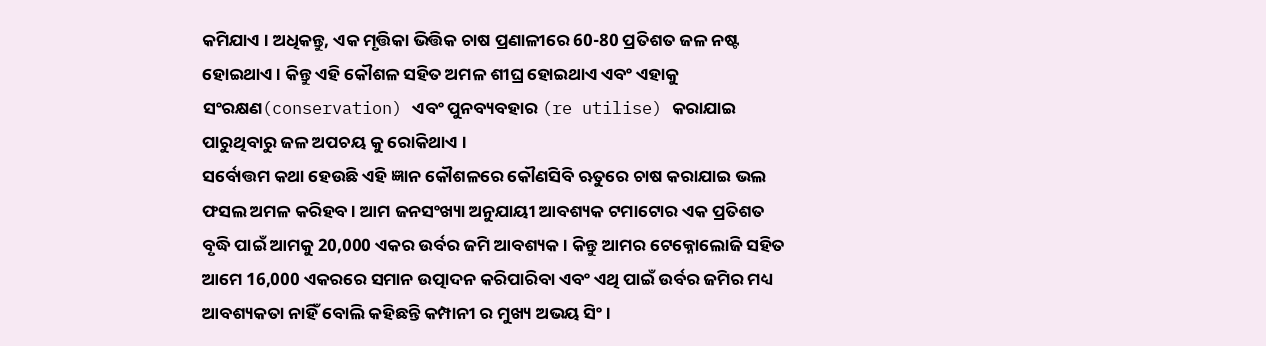କମିଯାଏ । ଅଧିକନ୍ତୁ, ଏକ ମୃତ୍ତିକା ଭିତ୍ତିକ ଚାଷ ପ୍ରଣାଳୀରେ 60-80 ପ୍ରତିଶତ ଜଳ ନଷ୍ଟ ହୋଇଥାଏ । କିନ୍ତୁ ଏହି କୌଶଳ ସହିତ ଅମଳ ଶୀଘ୍ର ହୋଇଥାଏ ଏବଂ ଏହାକୁ ସଂରକ୍ଷଣ(conservation) ଏବଂ ପୁନବ୍ୟବହାର (re utilise) କରାଯାଇ ପାରୁଥିବାରୁ ଜଳ ଅପଚୟ କୁ ରୋକିଥାଏ ।
ସର୍ବୋତ୍ତମ କଥା ହେଉଛି ଏହି ଜ୍ଞାନ କୌଶଳରେ କୌଣସିବି ଋତୁରେ ଚାଷ କରାଯାଇ ଭଲ ଫସଲ ଅମଳ କରିହବ । ଆମ ଜନସଂଖ୍ୟା ଅନୁଯାୟୀ ଆବଶ୍ୟକ ଟମାଟୋର ଏକ ପ୍ରତିଶତ ବୃଦ୍ଧି ପାଇଁ ଆମକୁ 20,000 ଏକର ଉର୍ବର ଜମି ଆବଶ୍ୟକ । କିନ୍ତୁ ଆମର ଟେକ୍ନୋଲୋଜି ସହିତ ଆମେ 16,000 ଏକରରେ ସମାନ ଉତ୍ପାଦନ କରିପାରିବା ଏବଂ ଏଥି ପାଇଁ ଉର୍ବର ଜମିର ମଧ୍ୟ ଆବଶ୍ୟକତା ନାହିଁ ବୋଲି କହିଛନ୍ତି କମ୍ପାନୀ ର ମୁଖ୍ୟ ଅଭୟ ସିଂ ।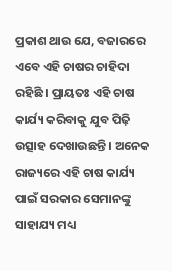ପ୍ରକାଶ ଥାଉ ଯେ, ବଜାରରେ ଏବେ ଏହି ଚାଷର ଚାହିଦା ରହିଛି । ପ୍ରାୟତଃ ଏହି ଚାଷ କାର୍ଯ୍ୟ କରିବାକୁ ଯୁବ ପିଢ଼ି ଉତ୍ସାହ ଦେଖାଉଛନ୍ତି । ଅନେକ ରାଜ୍ୟରେ ଏହି ଚାଷ କାର୍ଯ୍ୟ ପାଇଁ ସରକାର ସେମାନଙ୍କୁ ସାହାଯ୍ୟ ମଧ୍ୟ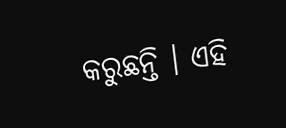କରୁଛନ୍ତି । ଏହି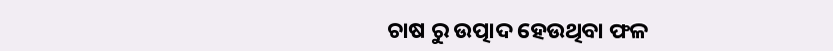ଚାଷ ରୁ ଉତ୍ପାଦ ହେଉଥିବା ଫଳ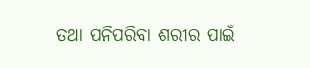ତଥା ପନିପରିବା ଶରୀର ପାଇଁ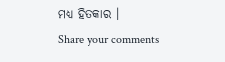ମଧ୍ୟ ହିତକାର ।
Share your comments